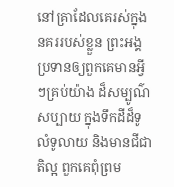នៅគ្រាដែលគេរស់ក្នុងនគររបស់ខ្លួន ព្រះអង្គប្រទានឲ្យពួកគេមានអ្វីៗគ្រប់យ៉ាង ដ៏សម្បូណ៌សប្បាយ ក្នុងទឹកដីដ៏ទូលំទូលាយ និងមានជីជាតិល្អ ពួកគេពុំព្រម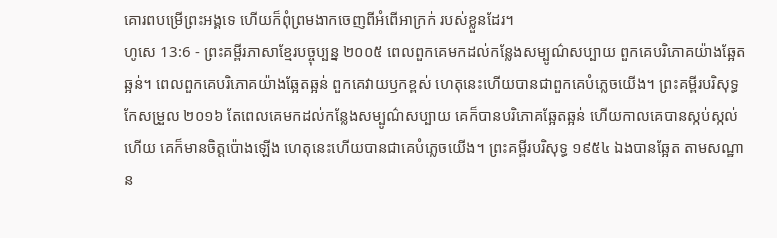គោរពបម្រើព្រះអង្គទេ ហើយក៏ពុំព្រមងាកចេញពីអំពើអាក្រក់ របស់ខ្លួនដែរ។
ហូសេ 13:6 - ព្រះគម្ពីរភាសាខ្មែរបច្ចុប្បន្ន ២០០៥ ពេលពួកគេមកដល់កន្លែងសម្បូណ៌សប្បាយ ពួកគេបរិភោគយ៉ាងឆ្អែតឆ្អន់។ ពេលពួកគេបរិភោគយ៉ាងឆ្អែតឆ្អន់ ពួកគេវាយឫកខ្ពស់ ហេតុនេះហើយបានជាពួកគេបំភ្លេចយើង។ ព្រះគម្ពីរបរិសុទ្ធកែសម្រួល ២០១៦ តែពេលគេមកដល់កន្លែងសម្បូណ៌សប្បាយ គេក៏បានបរិភោគឆ្អែតឆ្អន់ ហើយកាលគេបានស្កប់ស្កល់ហើយ គេក៏មានចិត្តប៉ោងឡើង ហេតុនេះហើយបានជាគេបំភ្លេចយើង។ ព្រះគម្ពីរបរិសុទ្ធ ១៩៥៤ ឯងបានឆ្អែត តាមសណ្ឋាន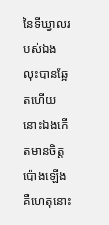នៃទីឃ្វាលរបស់ឯង លុះបានឆ្អែតហើយ នោះឯងកើតមានចិត្តប៉ោងឡើង គឺហេតុនោះ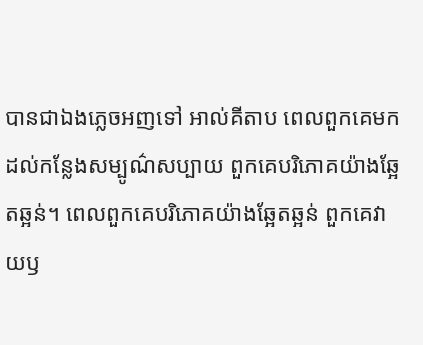បានជាឯងភ្លេចអញទៅ អាល់គីតាប ពេលពួកគេមកដល់កន្លែងសម្បូណ៌សប្បាយ ពួកគេបរិភោគយ៉ាងឆ្អែតឆ្អន់។ ពេលពួកគេបរិភោគយ៉ាងឆ្អែតឆ្អន់ ពួកគេវាយឫ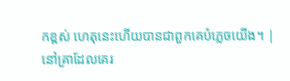កខ្ពស់ ហេតុនេះហើយបានជាពួកគេបំភ្លេចយើង។ |
នៅគ្រាដែលគេរ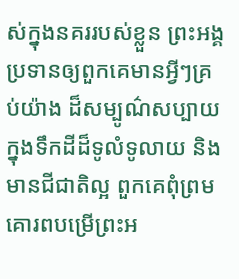ស់ក្នុងនគររបស់ខ្លួន ព្រះអង្គប្រទានឲ្យពួកគេមានអ្វីៗគ្រប់យ៉ាង ដ៏សម្បូណ៌សប្បាយ ក្នុងទឹកដីដ៏ទូលំទូលាយ និងមានជីជាតិល្អ ពួកគេពុំព្រមគោរពបម្រើព្រះអ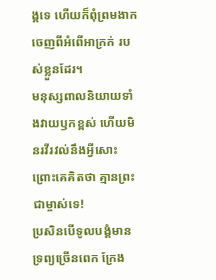ង្គទេ ហើយក៏ពុំព្រមងាកចេញពីអំពើអាក្រក់ របស់ខ្លួនដែរ។
មនុស្សពាលនិយាយទាំងវាយឫកខ្ពស់ ហើយមិនរវីរវល់នឹងអ្វីសោះ ព្រោះគេគិតថា គ្មានព្រះជាម្ចាស់ទេ!
ប្រសិនបើទូលបង្គំមានទ្រព្យច្រើនពេក ក្រែង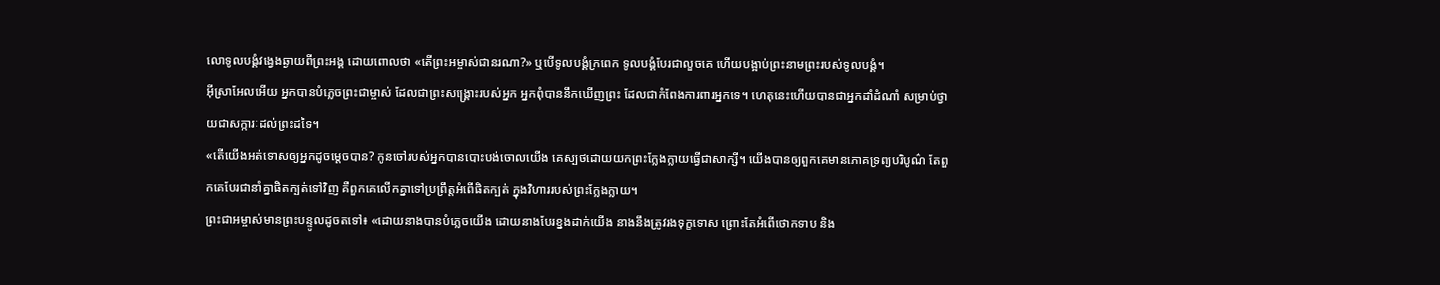លោទូលបង្គំវង្វេងឆ្ងាយពីព្រះអង្គ ដោយពោលថា «តើព្រះអម្ចាស់ជានរណា?» ឬបើទូលបង្គំក្រពេក ទូលបង្គំបែរជាលួចគេ ហើយបង្អាប់ព្រះនាមព្រះរបស់ទូលបង្គំ។
អ៊ីស្រាអែលអើយ អ្នកបានបំភ្លេចព្រះជាម្ចាស់ ដែលជាព្រះសង្គ្រោះរបស់អ្នក អ្នកពុំបាននឹកឃើញព្រះ ដែលជាកំពែងការពារអ្នកទេ។ ហេតុនេះហើយបានជាអ្នកដាំដំណាំ សម្រាប់ថ្វាយជាសក្ការៈដល់ព្រះដទៃ។
«តើយើងអត់ទោសឲ្យអ្នកដូចម្ដេចបាន? កូនចៅរបស់អ្នកបានបោះបង់ចោលយើង គេស្បថដោយយកព្រះក្លែងក្លាយធ្វើជាសាក្សី។ យើងបានឲ្យពួកគេមានភោគទ្រព្យបរិបូណ៌ តែពួកគេបែរជានាំគ្នាផិតក្បត់ទៅវិញ គឺពួកគេលើកគ្នាទៅប្រព្រឹត្តអំពើផិតក្បត់ ក្នុងវិហាររបស់ព្រះក្លែងក្លាយ។
ព្រះជាអម្ចាស់មានព្រះបន្ទូលដូចតទៅ៖ «ដោយនាងបានបំភ្លេចយើង ដោយនាងបែរខ្នងដាក់យើង នាងនឹងត្រូវរងទុក្ខទោស ព្រោះតែអំពើថោកទាប និង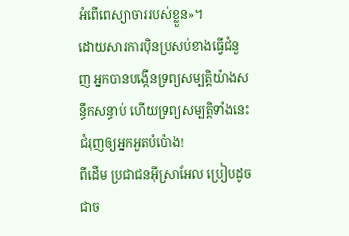អំពើពេស្យាចាររបស់ខ្លួន»។
ដោយសារការប៉ិនប្រសប់ខាងធ្វើជំនួញ អ្នកបានបង្កើនទ្រព្យសម្បត្តិយ៉ាងសន្ធឹកសន្ធាប់ ហើយទ្រព្យសម្បត្តិទាំងនេះជំរុញឲ្យអ្នកអួតបំប៉ោង!
ពីដើម ប្រជាជនអ៊ីស្រាអែល ប្រៀបដូចជាច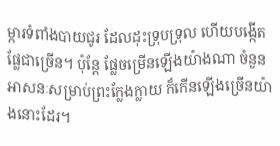ម្ការទំពាំងបាយជូរ ដែលដុះទ្រុបទ្រុល ហើយបង្កើតផ្លែជាច្រើន។ ប៉ុន្តែ ផ្លែចម្រើនឡើងយ៉ាងណា ចំនួនអាសនៈសម្រាប់ព្រះក្លែងក្លាយ ក៏កើនឡើងច្រើនយ៉ាងនោះដែរ។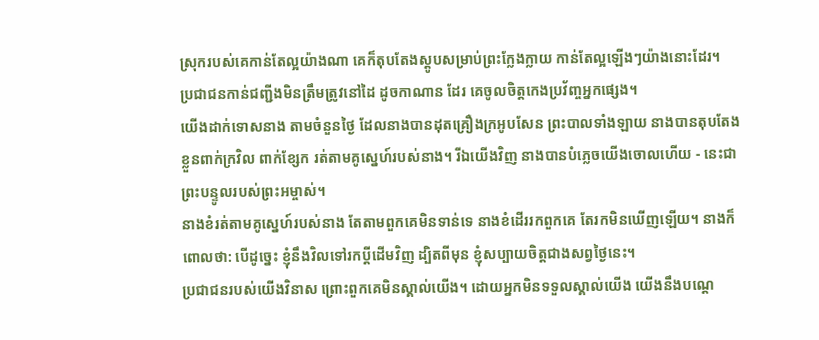ស្រុករបស់គេកាន់តែល្អយ៉ាងណា គេក៏តុបតែងស្តូបសម្រាប់ព្រះក្លែងក្លាយ កាន់តែល្អឡើងៗយ៉ាងនោះដែរ។
ប្រជាជនកាន់ជញ្ជីងមិនត្រឹមត្រូវនៅដៃ ដូចកាណាន ដែរ គេចូលចិត្តកេងប្រវ័ញ្ចអ្នកផ្សេង។
យើងដាក់ទោសនាង តាមចំនួនថ្ងៃ ដែលនាងបានដុតគ្រឿងក្រអូបសែន ព្រះបាលទាំងឡាយ នាងបានតុបតែងខ្លួនពាក់ក្រវិល ពាក់ខ្សែក រត់តាមគូស្នេហ៍របស់នាង។ រីឯយើងវិញ នាងបានបំភ្លេចយើងចោលហើយ - នេះជាព្រះបន្ទូលរបស់ព្រះអម្ចាស់។
នាងខំរត់តាមគូស្នេហ៍របស់នាង តែតាមពួកគេមិនទាន់ទេ នាងខំដើររកពួកគេ តែរកមិនឃើញឡើយ។ នាងក៏ពោលថា: បើដូច្នេះ ខ្ញុំនឹងវិលទៅរកប្ដីដើមវិញ ដ្បិតពីមុន ខ្ញុំសប្បាយចិត្តជាងសព្វថ្ងៃនេះ។
ប្រជាជនរបស់យើងវិនាស ព្រោះពួកគេមិនស្គាល់យើង។ ដោយអ្នកមិនទទួលស្គាល់យើង យើងនឹងបណ្ដេ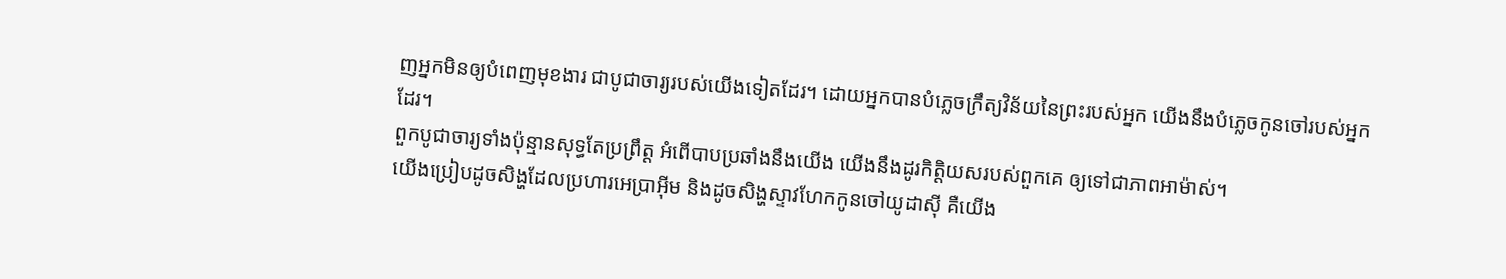ញអ្នកមិនឲ្យបំពេញមុខងារ ជាបូជាចារ្យរបស់យើងទៀតដែរ។ ដោយអ្នកបានបំភ្លេចក្រឹត្យវិន័យនៃព្រះរបស់អ្នក យើងនឹងបំភ្លេចកូនចៅរបស់អ្នកដែរ។
ពួកបូជាចារ្យទាំងប៉ុន្មានសុទ្ធតែប្រព្រឹត្ត អំពើបាបប្រឆាំងនឹងយើង យើងនឹងដូរកិត្តិយសរបស់ពួកគេ ឲ្យទៅជាភាពអាម៉ាស់។
យើងប្រៀបដូចសិង្ហដែលប្រហារអេប្រាអ៊ីម និងដូចសិង្ហស្ទាវហែកកូនចៅយូដាស៊ី គឺយើង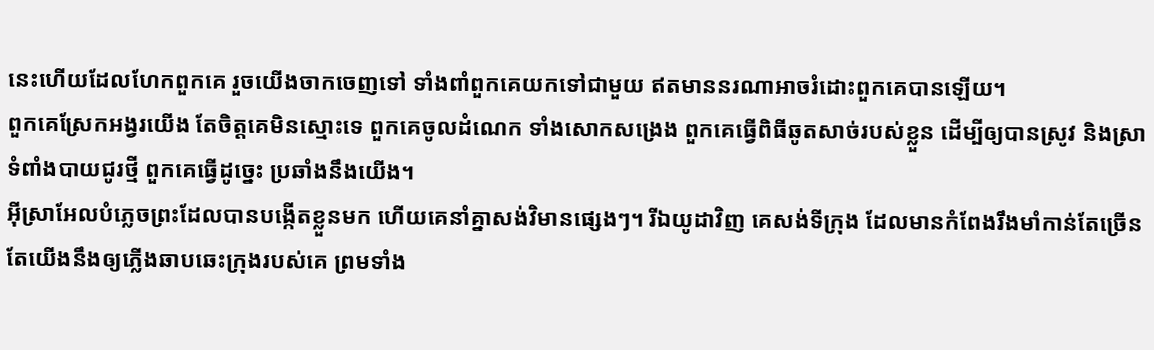នេះហើយដែលហែកពួកគេ រួចយើងចាកចេញទៅ ទាំងពាំពួកគេយកទៅជាមួយ ឥតមាននរណាអាចរំដោះពួកគេបានឡើយ។
ពួកគេស្រែកអង្វរយើង តែចិត្តគេមិនស្មោះទេ ពួកគេចូលដំណេក ទាំងសោកសង្រេង ពួកគេធ្វើពិធីឆូតសាច់របស់ខ្លួន ដើម្បីឲ្យបានស្រូវ និងស្រាទំពាំងបាយជូរថ្មី ពួកគេធ្វើដូច្នេះ ប្រឆាំងនឹងយើង។
អ៊ីស្រាអែលបំភ្លេចព្រះដែលបានបង្កើតខ្លួនមក ហើយគេនាំគ្នាសង់វិមានផ្សេងៗ។ រីឯយូដាវិញ គេសង់ទីក្រុង ដែលមានកំពែងរឹងមាំកាន់តែច្រើន តែយើងនឹងឲ្យភ្លើងឆាបឆេះក្រុងរបស់គេ ព្រមទាំង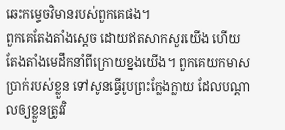ឆេះកម្ទេចវិមានរបស់ពួកគេផង។
ពួកគេតែងតាំងស្ដេច ដោយឥតសាកសួរយើង ហើយតែងតាំងមេដឹកនាំពីក្រោយខ្នងយើង។ ពួកគេយកមាសប្រាក់របស់ខ្លួន ទៅសូនធ្វើរូបព្រះក្លែងក្លាយ ដែលបណ្ដាលឲ្យខ្លួនត្រូវវិ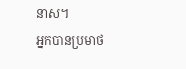នាស។
អ្នកបានប្រមាថ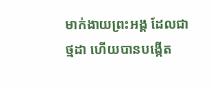មាក់ងាយព្រះអង្គ ដែលជាថ្មដា ហើយបានបង្កើត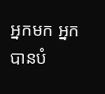អ្នកមក អ្នកបានបំ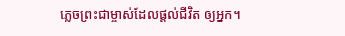ភ្លេចព្រះជាម្ចាស់ដែលផ្ដល់ជីវិត ឲ្យអ្នក។